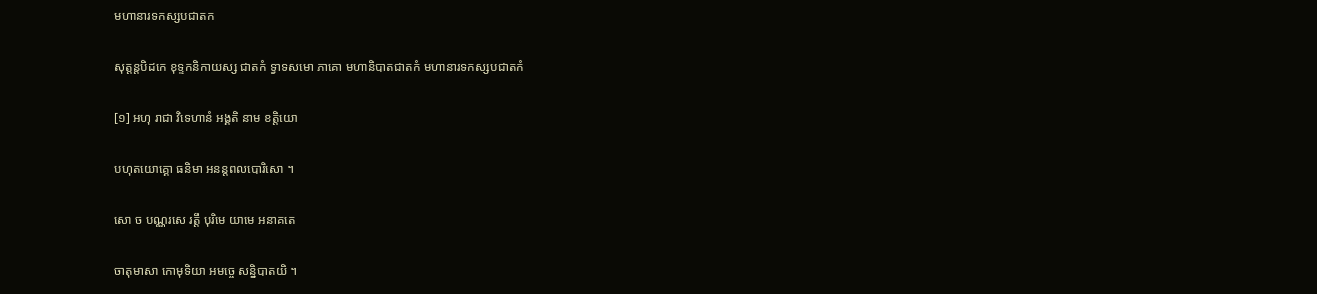មហានារទកស្សបជាតក

សុត្តន្តបិដកេ ខុទ្ទកនិកាយស្ស ជាតកំ ទ្វាទសមោ ភាគោ មហានិបាតជាតកំ មហានារទកស្សបជាតកំ

[១] អហុ រាជា វិទេហានំ អង្គតិ នាម ខត្តិយោ

បហុតយោគ្គោ ធនិមា អនន្តពលបោរិសោ ។

សោ ច បណ្ណរសេ រត្តឹ បុរិមេ យាមេ អនាគតេ

ចាតុមាសា កោមុទិយា អមច្ចេ សន្និបាតយិ ។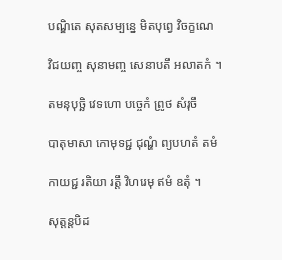បណ្ឌិតេ សុតសម្បន្នេ មិតបុព្វេ វិចក្ខណេ

វិជយញ្ច សុនាមញ្ច សេនាបតឹ អលាតកំ ។

តមនុបុច្ឆិ វេទហោ បច្ចេកំ ព្រូថ សំរុចឹ

បាតុមាសា កោមុទជ្ជ ជុណ្ហំ ព្យបហតំ តមំ

កាយជ្ជ រតិយា រត្តឹ វិហរេមុ ឥមំ ឧតុំ ។

សុត្តន្តបិដ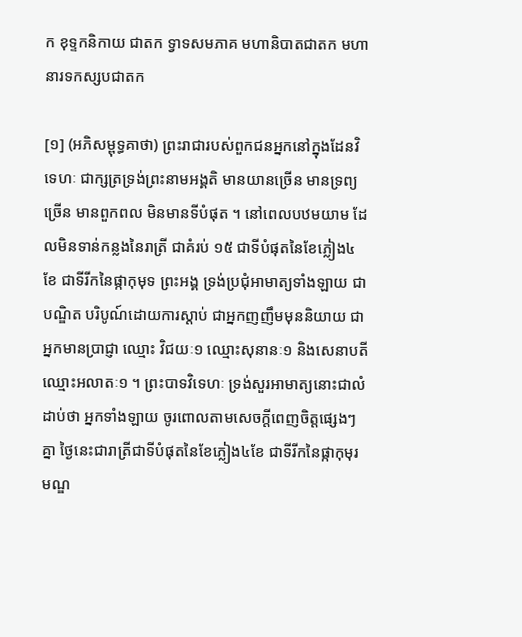ក ខុទ្ទកនិកាយ ជាតក ទ្វាទសមភាគ មហានិបាតជាតក មហានារទកស្សបជាតក

[១] (អភិសម្ពុទ្ធគាថា) ព្រះរាជារបស់ពួកជនអ្នកនៅក្នុងដែនវិទេហៈ ជាក្សត្រទ្រង់ព្រះនាមអង្គតិ មានយានច្រើន មានទ្រព្យច្រើន មានពួកពល មិនមានទីបំផុត ។ នៅពេលបឋមយាម ដែលមិនទាន់កន្លងនៃរាត្រី ជាគំរប់ ១៥ ជាទីបំផុតនៃខែភ្លៀង៤ខែ ជាទីរីកនៃផ្កាកុមុទ ព្រះអង្គ ទ្រង់ប្រជំុអាមាត្យទាំងឡាយ ជាបណ្ឌិត បរិបូណ៍ដោយការស្តាប់ ជាអ្នកញញឹមមុននិយាយ ជាអ្នកមានប្រាជ្ញា ឈ្មោះ វិជយៈ១ ឈ្មោះសុនានៈ១ និងសេនាបតីឈ្មោះអលាតៈ១ ។ ព្រះបាទវិទេហៈ ទ្រង់សួរអាមាត្យនោះជាលំដាប់ថា អ្នកទាំងឡាយ ចូរពោលតាមសេចក្តីពេញចិត្តផ្សេងៗគ្នា ថ្ងៃនេះជារាត្រីជាទីបំផុតនៃខែភ្លៀង៤ខែ ជាទីរីកនៃផ្កាកុមុរ មណ្ឌ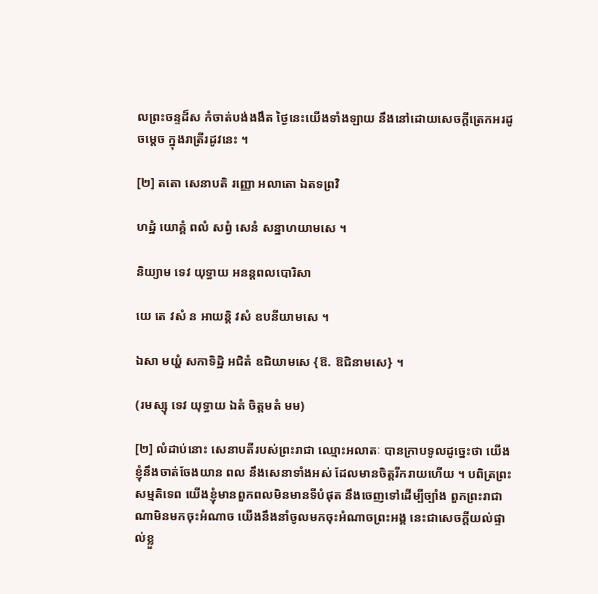លព្រះចន្ទដ៏ស កំចាត់បង់ងងឹត ថ្ងៃនេះយើងទាំងឡាយ នឹងនៅដោយសេចក្តីត្រេកអរដូចម្តេច ក្នុងរាត្រីរដូវនេះ ។

[២] តតោ សេនាបតិ រញ្ញោ អលាតោ ឯតទព្រវិ

ហដ្ឋំ យោគ្គំ ពលំ សព្វំ សេនំ សន្នាហយាមសេ ។

និយ្យាម ទេវ យុទ្ធាយ អនន្តពលបោរិសា

យេ តេ វសំ ន អាយន្តិ វសំ ឧបនីយាមសេ ។

ឯសា មយ្ហំ សកាទិដ្ឋិ អជិតំ ឧជិយាមសេ {ឱ. ឱជិនាមសេ} ។

(រមស្សុ ទេវ យុទ្ធាយ ឯតំ ចិត្តមតំ មម)

[២] លំដាប់នោះ សេនាបតីរបស់ព្រះរាជា ឈ្មោះអលាតៈ បានក្រាបទូលដូច្នេះថា យើងខ្ញុំនឹងចាត់ចែងយាន ពល នឹងសេនាទាំងអស់ ដែលមានចិត្តរីករាយហើយ ។ បពិត្រព្រះសម្មតិទេព យើងខ្ញុំមានពួកពលមិនមានទីបំផុត នឹងចេញទៅដើម្បីច្បាំង ពួកព្រះរាជាណាមិនមកចុះអំណាច យើងនឹងនាំចូលមកចុះអំណាចព្រះអង្គ នេះជាសេចក្តីយល់ផ្ទាល់ខ្លួ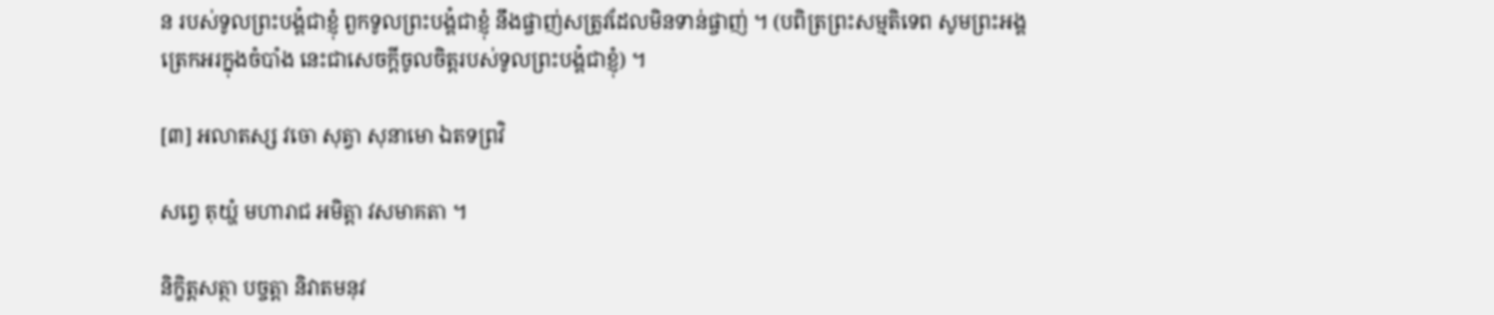ន របស់ទូលព្រះបង្គំជាខ្ញុំ ពួកទូលព្រះបង្គំជាខ្ញុំ នឹងផ្ចាញ់សត្រូវដែលមិនទាន់ផ្ចាញ់ ។ (បពិត្រព្រះសម្មតិទេព សូមព្រះអង្គត្រេកអរក្នុងចំបាំង នេះជាសេចក្តីចូលចិត្តរបស់ទូលព្រះបង្គំជាខ្ញុំ) ។

[៣] អលាតស្ស វចោ សុត្វា សុនាមោ ឯតទព្រវិ

សព្វេ តុយ្ហំ មហារាជ អមិត្តា វសមាគតា ។

និក្ខិត្តសត្ថា បច្ចត្តា និវាតមនុវ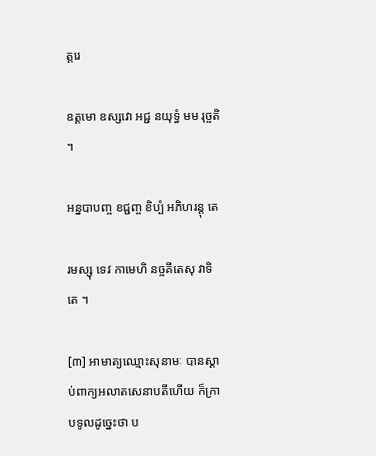ត្តរេ

ឧត្តមោ ឧស្សវោ អជ្ជ នយុទ្ធំ មម រុច្ចតិ ។

អន្នបាបញ្ច ខជ្ជញ្ច ខិប្បំ អភិហរន្តុ តេ

រមស្សុ ទេវ កាមេហិ នច្ចគីតេសុ វាទិតេ ។

[៣] អាមាត្យឈ្មោះសុនាមៈ បានស្តាប់ពាក្យអលាតសេនាបតីហើយ ក៏ក្រាបទូលដូច្នេះថា ប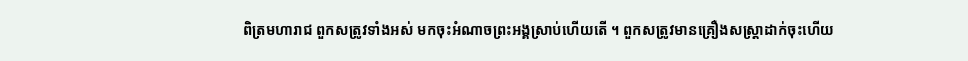ពិត្រមហារាជ ពួកសត្រូវទាំងអស់ មកចុះអំណាចព្រះអង្គស្រាប់ហើយតើ ។ ពួកសត្រូវមានគ្រឿងសស្ត្រាដាក់ចុះហើយ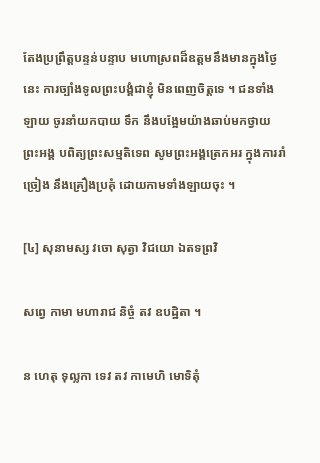តែងប្រព្រឹត្តបន្ទន់បន្ទាប មហោស្រពដ៏ឧត្តមនឹងមានក្នុងថ្ងៃនេះ ការច្បាំងទូលព្រះបង្គំជាខ្ញុំ មិនពេញចិត្តទេ ។ ជនទាំងឡាយ ចូរនាំយកបាយ ទឹក នឹងបង្អែមយ៉ាងឆាប់មកថ្វាយព្រះអង្គ បពិត្យព្រះសម្មតិទេព សូមព្រះអង្គត្រេកអរ ក្នុងការរាំច្រៀង នឹងគ្រឿងប្រគំុ ដោយកាមទាំងឡាយចុះ ។

[៤] សុនាមស្ស វចោ សុត្វា វិជយោ ឯតទព្រវិ

សព្វេ កាមា មហារាជ និច្ចំ តវ ឧបដ្ឋិតា ។

ន ហេតុ ទុល្លកា ទេវ តវ កាមេហិ មោទិតុំ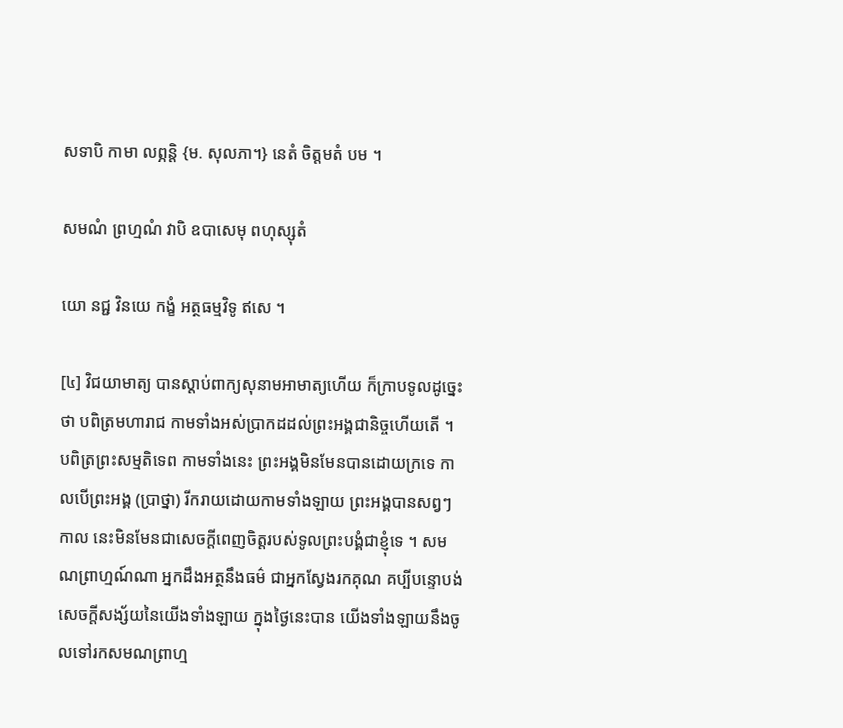សទាបិ កាមា លព្ភន្តិ {ម. សុលភា។} នេតំ ចិត្តមតំ បម ។

សមណំ ព្រហ្មណំ វាបិ ឧបាសេមុ ពហុស្សុតំ

យោ នជ្ជ វិនយេ កង្ខំ អត្ថធម្មវិទូ ឥសេ ។

[៤] វិជយាមាត្យ បានស្តាប់ពាក្យសុនាមអាមាត្យហើយ ក៏ក្រាបទូលដូច្នេះថា បពិត្រមហារាជ កាមទាំងអស់ប្រាកដដល់ព្រះអង្គជានិច្ចហើយតើ ។ បពិត្រព្រះសម្មតិទេព កាមទាំងនេះ ព្រះអង្គមិនមែនបានដោយក្រទេ កាលបើព្រះអង្គ (ប្រាថ្នា) រីករាយដោយកាមទាំងឡាយ ព្រះអង្គបានសព្វៗ កាល នេះមិនមែនជាសេចក្តីពេញចិត្តរបស់ទូលព្រះបង្គំជាខ្ញុំទេ ។ សមណព្រាហ្មណ៍ណា អ្នកដឹងអត្ថនឹងធម៌ ជាអ្នកស្វែងរកគុណ គប្បីបន្ទោបង់សេចក្តីសង្ស័យនៃយើងទាំងឡាយ ក្នុងថ្ងៃនេះបាន យើងទាំងឡាយនឹងចូលទៅរកសមណព្រាហ្ម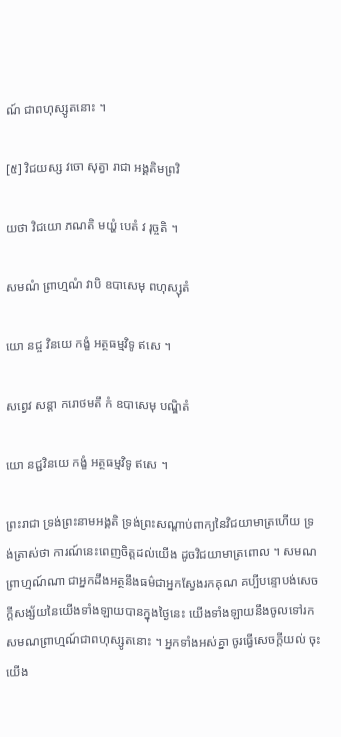ណ៍ ជាពហុស្សូតនោះ ។

[៥] វិជយស្ស វចោ សុត្វា រាជា អង្គតិមព្រវិ

យថា វិជយោ ភណតិ មយ្ហំ បេតំ វ រុច្ចតិ ។

សមណំ ព្រាហ្មណំ វាបិ ឧបាសេមុ ពហុស្សុតំ

យោ នជ្ច វិនយេ កង្ខំ អត្ថធម្មវិទូ ឥសេ ។

សព្វេវ សន្តា ករោថមតឹ កំ ឧបាសេមុ បណ្ឌិតំ

យោ នជ្ជវិនយេ កង្ខំ អត្ថធម្មវិទូ ឥសេ ។

ព្រះរាជា ទ្រង់ព្រះនាមអង្គតិ ទ្រង់ព្រះសណ្តាប់ពាក្យនៃវិជយាមាត្រហើយ ទ្រង់ត្រាស់ថា ការណ៍នេះពេញចិត្តដល់យើង ដូចវិជយាមាត្រពោល ។ សមណព្រាហ្មណ៍ណា ជាអ្នកដឹងអត្ថនឹងធម៌ជាអ្នកស្វែងរកគុណ គប្បីបន្ទោបង់សេចក្តីសង្ស័យនៃយើងទាំងឡាយបានក្នុងថ្ងៃនេះ យើងទាំងឡាយនឹងចូលទៅរកសមណព្រាហ្មណ៍ជាពហុស្សូតនោះ ។ អ្នកទាំងអស់គ្នា ចូរធ្វើសេចក្តីយល់ ចុះយើង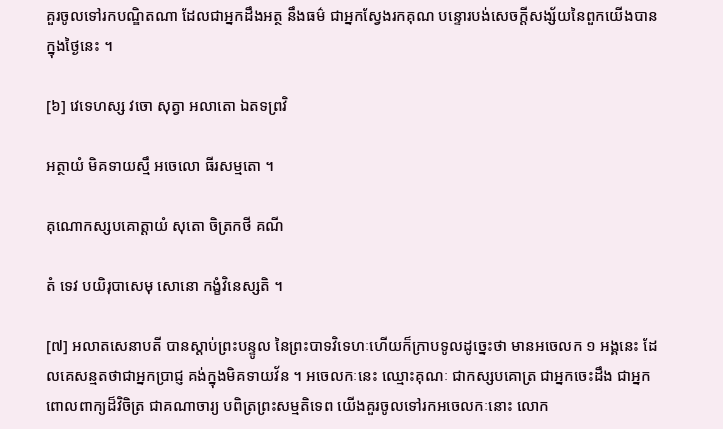គួរចូលទៅរកបណ្ឌិតណា ដែលជាអ្នកដឹងអត្ថ នឹងធម៌ ជាអ្នកស្វែងរកគុណ បន្ទោរបង់សេចក្តីសង្ស័យនៃពួកយើងបានក្នុងថ្ងៃនេះ ។

[៦] វេទេហស្ស វចោ សុត្វា អលាតោ ឯតទព្រវិ

អត្ថាយំ មិគទាយស្មឹ អចេលោ ធីរសម្មតោ ។

គុណោកស្សបគោត្តាយំ សុតោ ចិត្រកថី គណី

តំ ទេវ បយិរុបាសេមុ សោនោ កង្ខំវិនេស្សតិ ។

[៧] អលាតសេនាបតី បានស្តាប់ព្រះបន្ទូល នៃព្រះបាទវិទេហៈហើយក៏ក្រាបទូលដូច្នេះថា មានអចេលក ១ អង្គនេះ ដែលគេសន្មតថាជាអ្នកប្រាជ្ញ គង់ក្នុងមិគទាយវ័ន ។ អចេលកៈនេះ ឈ្មោះគុណៈ ជាកស្សបគោត្រ ជាអ្នកចេះដឹង ជាអ្នកពោលពាក្យដ៏វិចិត្រ ជាគណាចារ្យ បពិត្រព្រះសម្មតិទេព យើងគួរចូលទៅរកអចេលកៈនោះ លោក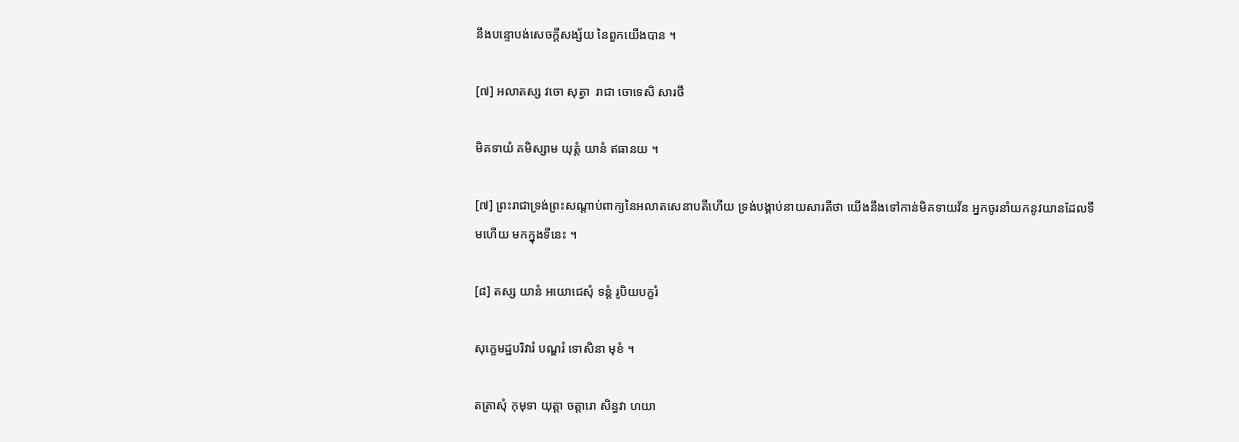នឹងបន្ទោបង់សេចក្តីសង្ស័យ នៃពួកយើងបាន ។

[៧] អលាតស្ស វចោ សុត្វា  រាជា ចោទេសិ សារថឹ

មិគទាយំ គមិស្សាម យុត្តំ យានំ ឥធានយ ។

[៧] ព្រះរាជាទ្រង់ព្រះសណ្តាប់ពាក្យនៃអលាតសេនាបតីហើយ ទ្រង់បង្គាប់នាយសារតីថា យើងនឹងទៅកាន់មិគទាយវ័ន អ្នកចូរនាំយកនូវយានដែលទឹមហើយ មកក្នុងទីនេះ ។

[៨] តស្ស យានំ អយោជេសុំ ទន្តំ រូបិយបក្ខរំ

សុក្ខេមដ្ឋបរិវារំ បណ្ឌរំ ទោសិនា មុខំ ។

តត្រាសុំ កុមុទា យុត្តា ចត្តារោ សិន្ធវា ហយា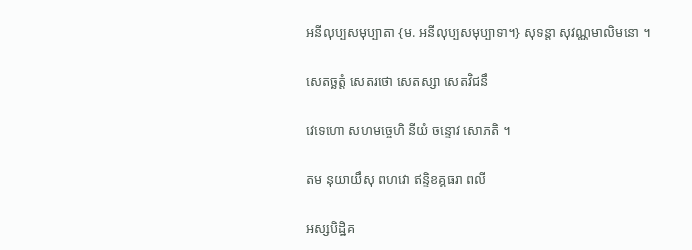អនីលុប្បសមុប្បាតា {ម. អនីលុប្បសមុប្បាទា។} សុទន្តា សុវណ្ណមាលិមនោ ។

សេតច្ឆត្តំ សេតរថោ សេតស្សា សេតវិជនឹ

វេទេហោ សហមច្ចេហិ នីយំ ចន្ទោវ សោភតិ ។

តម នុយាយឹសុ ពហវោ ឥន្ទិខគ្គធរា ពលី

អស្សបិដ្ឋិគ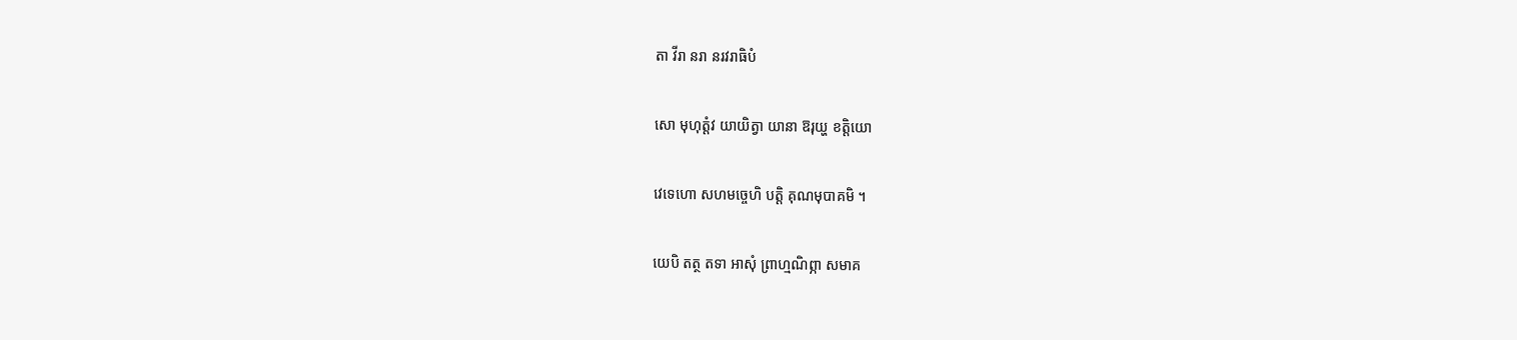តា វីរា នរា នរវរាធិបំ

សោ មុហុត្តំវ យាយិត្វា យានា ឱរុយ្ហ ខត្តិយោ

វេទេហោ សហមច្ចេហិ បត្តិ គុណមុបាគមិ ។

យេបិ តត្ថ តទា អាសុំ ព្រាហ្មណិព្ភា សមាគ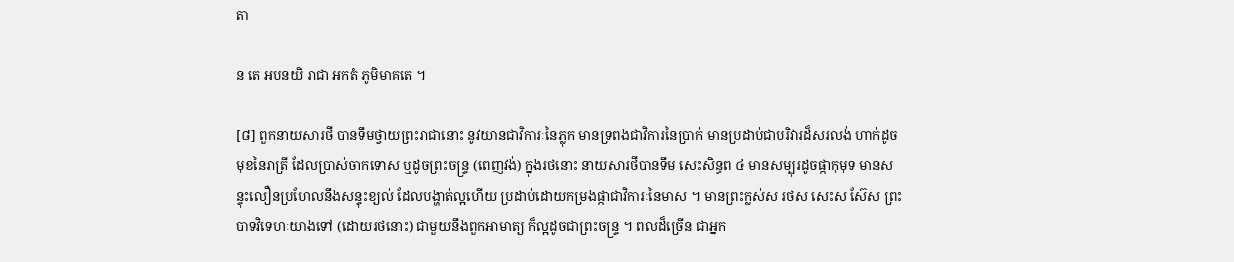តា

ន តេ អបនយិ រាជា អកតំ ភូមិមាគតេ ។

[៨] ពួកនាយសារថី បានទឹមថ្វាយព្រះរាជានោះ នូវយានជាវិការៈនៃភ្លុក មានទ្រពងជាវិការនៃប្រាក់ មានប្រដាប់ជាបរិវារដ៏សរលង់ ហាក់ដូចមុខនៃរាត្រី ដែលប្រាស់ចាកទោស ឬដូចព្រះចន្ទ្រ (ពេញវង់) ក្នុងរថនោះ នាយសារថីបានទឹម សេះសិន្ធព ៤ មានសម្បុរដូចផ្កាកុមុទ មានសន្ទុះលឿនប្រហែលនឹងសន្ទុះខ្យល់ ដែលបង្ហាត់ល្អហើយ ប្រដាប់ដោយកម្រងផ្កាជាវិការៈនៃមាស ។ មានព្រះក្លស់ស រថស សេះស ស៊ែស ព្រះបាទវិទេហៈយាងទៅ (ដោយរថនោះ) ជាមួយនឹងពួកអាមាត្យ ក៏ល្អដូចជាព្រះចន្ទ្រ ។ ពលដ៏ច្រើន ជាអ្នក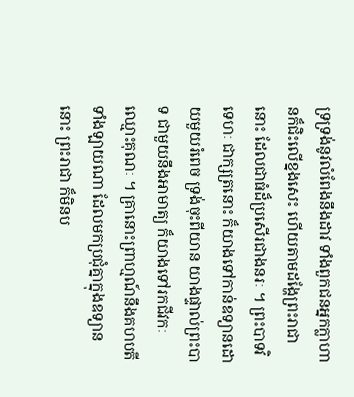ទ្រទ្រង់នូវលំពែងនឹងដាវ ទាំងពួកជនអ្នកក្លាហានក៏ជិះលើខ្នងសេះ ហើយតាមដង្ហែព្រះរាជានោះ ដែលជាធំដ៏ប្រសើរជាងនរៈ ។ ព្រះបាទវិទេហៈ ជាក្សត្រនោះ ក៏យាងទៅកាន់ឧទ្យានដោយមួយរំពេច ទ្រង់ចុះពីយាន យាងផ្ទាល់ព្រះបាទ ជាមួយនឹងអាមាត្យ ក៏យាងទៅរកជីវកៈ ឈ្មោះគុណៈ ។ គ្រានោះព្រាហ្មណ៍នឹងគហបតីទាំងឡាយណា ដែលមកប្រជុំគ្នាក្នុងឧទ្យាននោះ ព្រះរាជា ក៏មិនប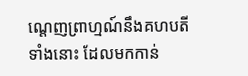ណ្តេញព្រាហ្មណ៍នឹងគហបតីទាំងនោះ ដែលមកកាន់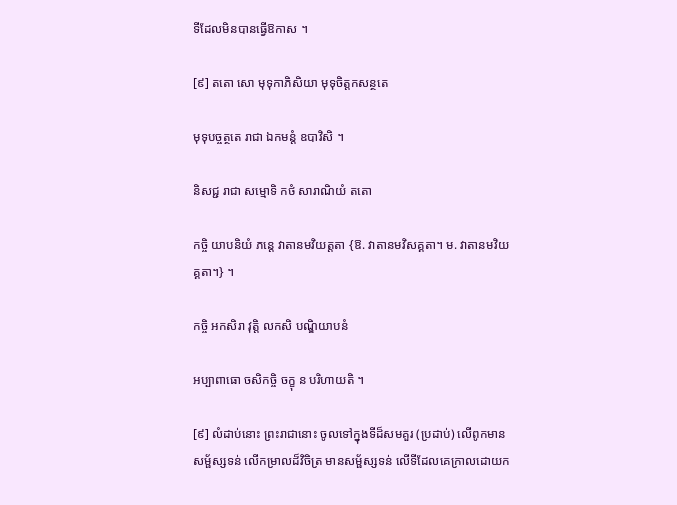ទីដែលមិនបានធ្វើឱកាស ។

[៩] តតោ សោ មុទុកាភិសិយា មុទុចិត្តកសន្ថតេ

មុទុបច្ចត្ថតេ រាជា ឯកមន្តំ ឧបាវិសិ ។

និសជ្ជ រាជា សម្មោទិ កថំ សារាណិយំ តតោ

កច្ចិ យាបនិយំ ភន្តេ វាតានមវិយត្តតា {ឱ. វាតានមវិសគ្គតា។ ម. វាតានមវិយគ្គតា។} ។

កច្ចិ អកសិរា វុត្តិ លកសិ បណ្ឌិយាបនំ

អប្បាពាធោ ចសិកច្ចិ ចក្ខុ ន បរិហាយតិ ។

[៩] លំដាប់នោះ ព្រះរាជានោះ ចូលទៅក្នុងទីដ៏សមគួរ (ប្រដាប់) លើពូកមានសម្ផ័ស្សទន់ លើកម្រាលដ៏វិចិត្រ មានសម្ផ័ស្សទន់ លើទីដែលគេក្រាលដោយក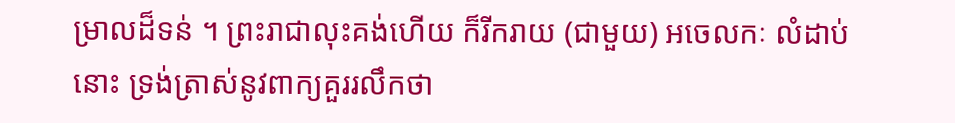ម្រាលដ៏ទន់ ។ ព្រះរាជាលុះគង់ហើយ ក៏រីករាយ (ជាមួយ) អចេលកៈ លំដាប់នោះ ទ្រង់ត្រាស់នូវពាក្យគួររលឹកថា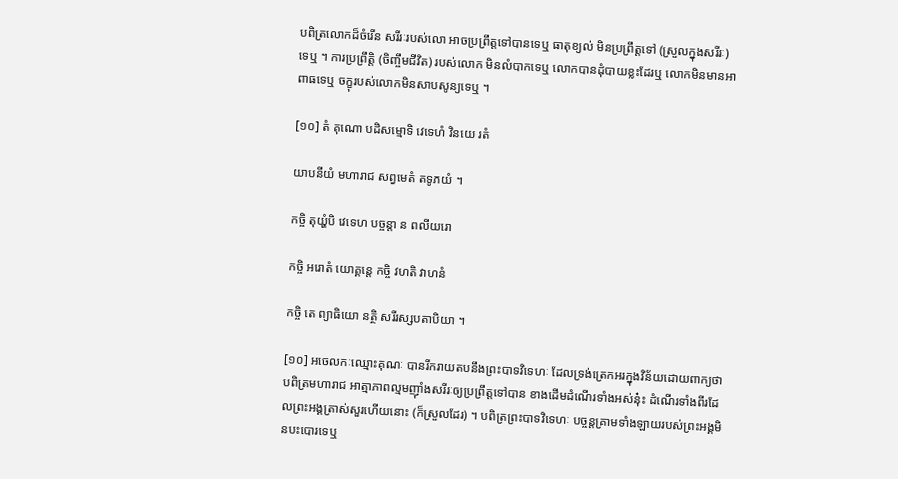បពិត្រលោកដ៏ចំរើន សរីរៈរបស់លោ អាចប្រព្រឹត្តទៅបានទេឬ ធាតុខ្យល់ មិនប្រព្រឹត្តទៅ (ស្រួលក្នុងសរីរៈ) ទេឬ ។ ការប្រព្រឹត្តិ (ចិញ្ចឹមជីវិត) របស់លោក មិនលំបាកទេឬ លោកបានដុំបាយខ្លះដែរឬ លោកមិនមានអាពាធទេឬ ចក្ខុរបស់លោកមិនសាបសូន្យទេឬ ។

[១០] តំ គុណោ បដិសម្មោទិ វេទេហំ វិនយេ រតំ

យាបនីយំ មហារាជ សព្វមេតំ តទូភយំ ។

កច្ចិ តុយ្ហំបិ វេទេហ បច្ចន្តា ន ពលីយរោ

កច្ចិ អរោតំ យោគ្គន្តេ កច្ចិ វហតិ វាហនំ

កច្ចិ តេ ព្យាធិយោ នត្ថិ សរីរស្សបតាបិយា ។

[១០] អចេលកៈឈ្មោះគុណៈ បានរីករាយតបនឹងព្រះបាទវិទេហៈ ដែលទ្រង់ត្រេកអរក្នុងវិន័យដោយពាក្យថា បពិត្រមហារាជ អាត្មាភាពល្មមញ៉ាំងសរីរៈឲ្យប្រព្រឹត្តទៅបាន ខាងដើមដំណើរទាំងអស់ន៎ុះ ដំណើរទាំងពីរដែលព្រះអង្គត្រាស់សួរហើយនោះ (ក៏ស្រួលដែរ) ។ បពិត្រព្រះបាទវិទេហៈ បច្ចន្តគ្រាមទាំងឡាយរបស់ព្រះអង្គមិនបះបោរទេឬ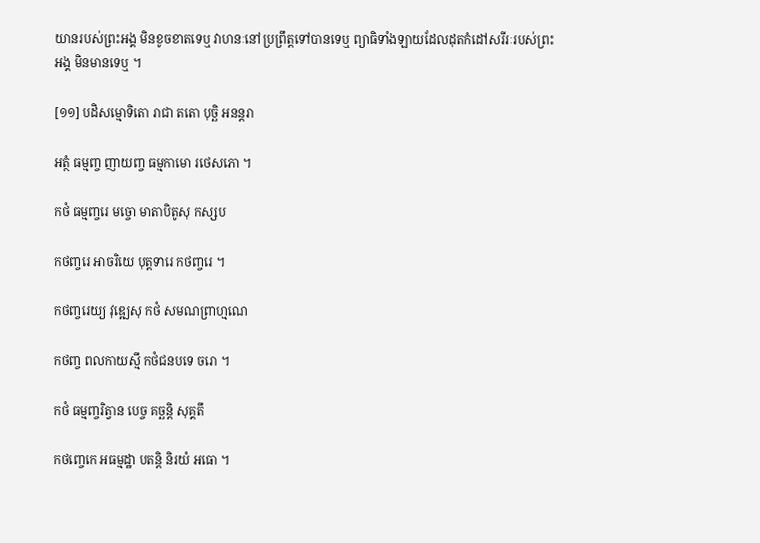យានរបស់ព្រះអង្គ មិនខូចខាតទេឬ វាហនៈនៅប្រព្រឹត្តទៅបានទេឬ ព្យាធិទាំងឡាយដែលដុតកំដៅសរីរៈរបស់ព្រះអង្គ មិនមានទេឬ ។

[១១] បដិសម្មោទិតោ រាជា តតោ បុច្ឆិ អនន្តរា

អត្ថំ ធម្មញ្ច ញាយញ្ច ធម្មកាមោ រថេសភោ ។

កថំ ធម្មញ្ចរេ មច្ចោ មាតាបិតូសុ កស្សប

កថញ្ចរេ អាចរិយេ បុត្តទារេ កថញ្ចរេ ។

កថញ្ចរេយ្យ វុឌ្ឍេសុ កថំ សមណព្រាហ្មណេ

កថញ្ច ពលកាយស្មឹ កថំជនបទេ ចរោ ។

កថំ ធម្មញ្ចរិត្វាន បេច្ច គច្ឆន្តិ សុគ្គតឹ

កថញ្ចេកេ អធម្មដ្ឋា បតន្តិ និរយំ អធោ ។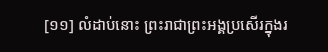[១១] លំដាប់នោះ ព្រះរាជាព្រះអង្គប្រសើរក្នុងរ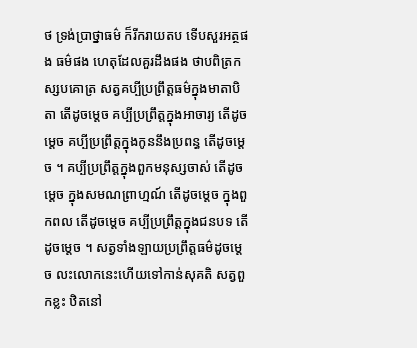ថ ទ្រង់ប្រាថ្នាធម៌ ក៏រីករាយតប ទើបសួរអត្ថផង ធម៌ផង ហេតុដែលគួរដឹងផង ថាបពិត្រកស្សបគោត្រ សត្វគប្បីប្រព្រឹត្តធម៌ក្នុងមាតាបិតា តើដូចម្តេច គប្បីប្រព្រឹត្តក្នុងអាចារ្យ តើដូចម្តេច គប្បីប្រព្រឹត្តក្នុងកូននឹងប្រពន្ធ តើដូចម្តេច ។ គប្បីប្រព្រឹត្តក្នុងពួកមនុស្សចាស់ តើដូចម្តេច ក្នុងសមណព្រាហ្មណ៍ តើដូចម្តេច ក្នុងពួកពល តើដូចម្តេច គប្បីប្រព្រឹត្តក្នុងជនបទ តើដូចម្តេច ។ សត្វទាំងឡាយប្រព្រឹត្តធម៌ដូចម្តេច លះលោកនេះហើយទៅកាន់សុគតិ សត្វពួកខ្លះ ឋិតនៅ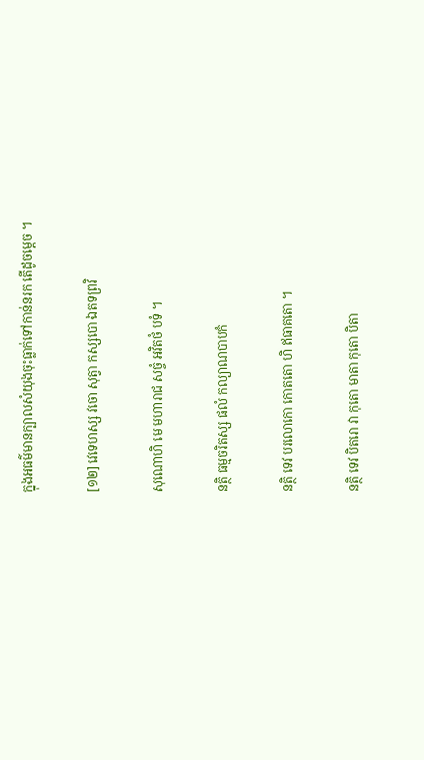ក្នុងអធម៌មានក្បាលសំយុងចុះធ្លាក់ទៅកាន់នរក តើដូចម្តេច ។

[១២] វេទេហស្ស វចោ សុត្វា កស្សបោ ឯតទព្រវិ

សុណោហិ មេ មហារាជ សច្ចំ អវិតថំ បទំ ។

នត្ថិ ធម្មចរិតស្ស ផលំ កល្យាណបាបកំ

នត្ថិ ទេវ បរលោកោ កោតតោ ហិ ឥធាគតោ ។

នត្ថិ ទេវ បិតរោ វា កុតោ មាតា កុតោ បិតា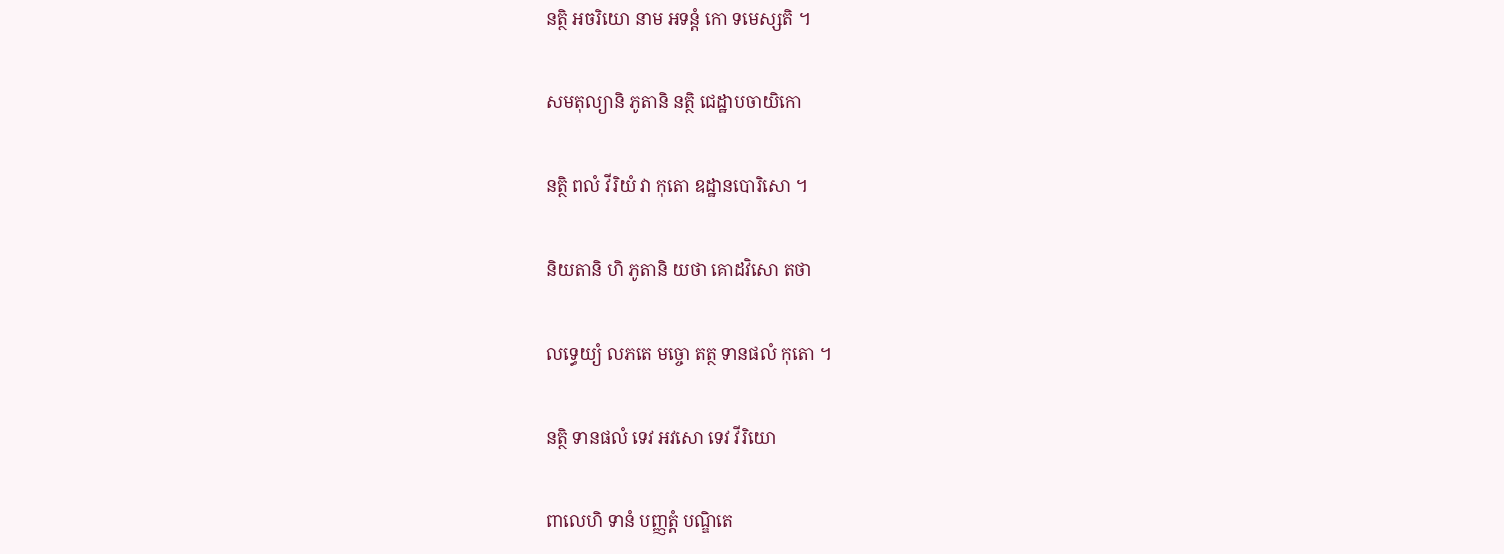នត្ថិ អចរិយោ នាម អទន្តំ កោ ទមេស្សតិ ។

សមតុល្យានិ ភូតានិ នត្ថិ ជេដ្ឋាបចាយិកោ

នត្ថិ ពលំ វីរិយំ វា កុតោ ឧដ្ឋានបោរិសោ ។

និយតានិ ហិ ភូតានិ យថា គោដវិសោ តថា

លទ្ធេយ្យំ លភតេ មច្ចោ តត្ថ ទានផលំ កុតោ ។

នត្ថិ ទានផលំ ទេវ អវសោ ទេវ វីរិយោ

ពាលេហិ ទានំ បញ្ញត្តំ បណ្ឌិតេ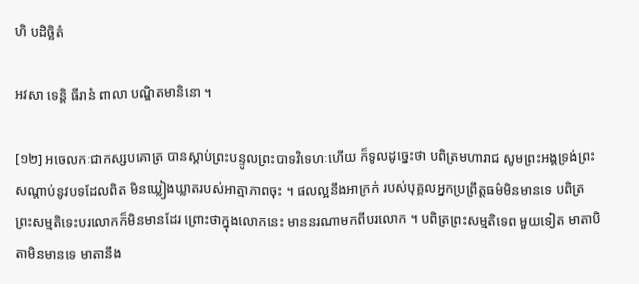ហិ បដិច្ឆិតំ

អវសា ទេន្តិ ធីរានំ ពាលា បណ្ឌិតមានិនោ ។

[១២] អចេលកៈជាកស្សបគោត្រ បានស្តាប់ព្រះបន្ទូលព្រះបាទវិទេហៈហើយ ក៏ទូលដូច្នេះថា បពិត្រមហារាជ សូមព្រះអង្គទ្រង់ព្រះសណ្តាប់នូវបទដែលពិត មិនឃ្លៀងឃ្លាតរបស់អាត្មាភាពចុះ ។ ផលល្អនឹងអាក្រក់ របស់បុគ្គលអ្នកប្រព្រឹត្តធម៌មិនមានទេ បពិត្រព្រះសម្មតិទេះបរលោកក៏មិនមានដែរ ព្រោះថាក្នុងលោកនេះ មាននរណាមកពីបរលោក ។ បពិត្រព្រះសម្មតិទេព មួយទៀត មាតាបិតាមិនមានទេ មាតានឹង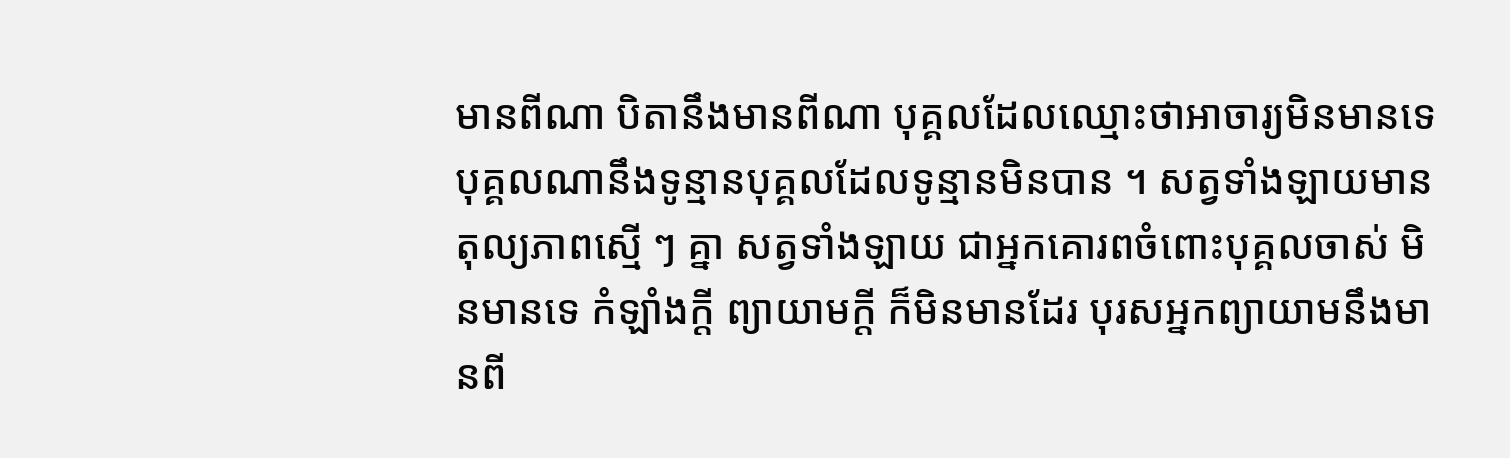មានពីណា បិតានឹងមានពីណា បុគ្គលដែលឈ្មោះថាអាចារ្យមិនមានទេ បុគ្គលណានឹងទូន្មានបុគ្គលដែលទូន្មានមិនបាន ។ សត្វទាំងឡាយមានតុល្យភាពស្មើ ៗ គ្នា សត្វទាំងឡាយ ជាអ្នកគោរពចំពោះបុគ្គលចាស់ មិនមានទេ កំឡាំងក្តី ព្យាយាមក្តី ក៏មិនមានដែរ បុរសអ្នកព្យាយាមនឹងមានពី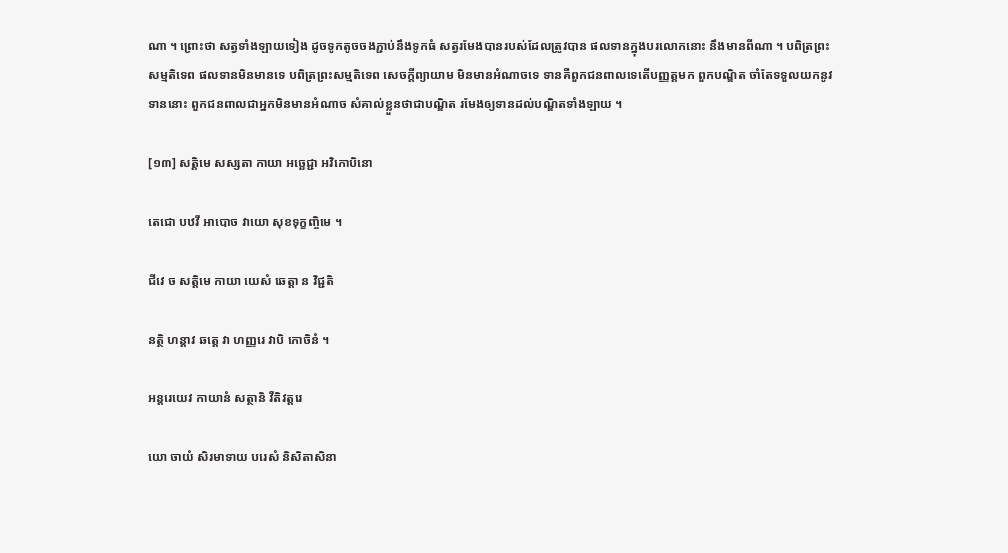ណា ។ ព្រោះថា សត្វទាំងឡាយទៀង ដូចទូកតូចចងភ្ជាប់នឹងទូកធំ សត្វរមែងបានរបស់ដែលត្រូវបាន ផលទានក្នុងបរលោកនោះ នឹងមានពីណា ។ បពិត្រព្រះសម្មតិទេព ផលទានមិនមានទេ បពិត្រព្រះសម្មតិទេព សេចក្តីព្យាយាម មិនមានអំណាចទេ ទានគឺពួកជនពាលទេតើបញ្ញត្តមក ពួកបណ្ឌិត ចាំតែទទួលយកនូវទាននោះ ពួកជនពាលជាអ្នកមិនមានអំណាច សំគាល់ខ្លួនថាជាបណ្ឌិត រមែងឲ្យទានដល់បណ្ឌិតទាំងឡាយ ។

[១៣] សត្តិមេ សស្សតា កាយា អច្ឆេជ្ជា អវិកោបិនោ

តេជោ បឋវី អាបោច វាយោ សុខទុក្ខញ្ចិមេ ។

ជីវេ ច សត្តិមេ កាយា យេសំ ឆេត្តា ន វិជ្ជតិ

នត្ថិ ហន្តាវ ឆត្តេ វា ហញ្ញរេ វាបិ កោចិនំ ។

អន្តរេយេវ កាយានំ សត្ថានិ វីតិវត្តរេ

យោ ចាយំ សិរមាទាយ បរេសំ និសិតាសិនា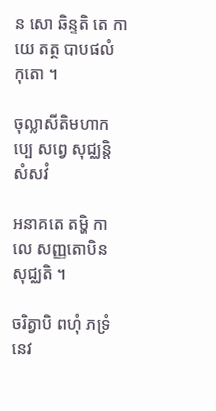ន សោ ឆិន្ទតិ តេ កាយេ តត្ថ បាបផលំ កុតោ ។

ចុល្លាសីតិមហាកប្បេ សព្វេ សុជ្ឈន្តិ សំសវំ

អនាគតេ តម្ហិ កាលេ សញ្ញតោបិន សុជ្ឈតិ ។

ចរិត្វាបិ ពហុំ ភទ្រំ នេវ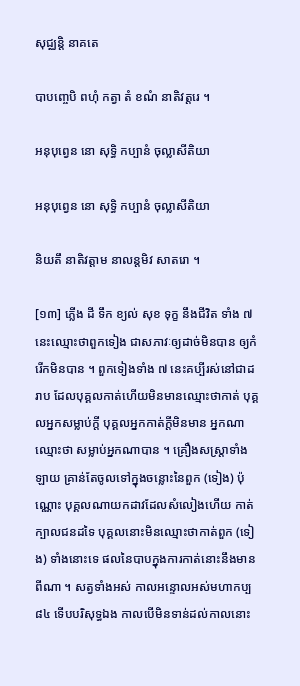សុជ្ឈន្តិ នាគតេ

បាបញ្ចេបិ ពហុំ កត្វា តំ ខណំ នាតិវត្តរេ ។

អនុបុព្វេន នោ សុទ្ធិ កប្បានំ ចុល្លាសីតិយា

អនុបុព្វេន នោ សុទ្ធិ កប្បានំ ចុល្លាសីតិយា

និយតឹ នាតិវត្តាម នាលន្តមិវ សាតរោ ។

[១៣] ភ្លើង ដី ទឹក ខ្យល់ សុខ ទុក្ខ នឹងជីវិត ទាំង ៧ នេះឈ្មោះថាពួកទៀង ជាសភាវៈឲ្យដាច់មិនបាន ឲ្យកំរើកមិនបាន ។ ពួកទៀងទាំង ៧ នេះគប្បីរស់នៅជាដរាប ដែលបុគ្គលកាត់ហើយមិនមានឈ្មោះថាកាត់ បុគ្គលអ្នកសម្លាប់ក្តី បុគ្គលអ្នកកាត់ក្តីមិនមាន អ្នកណាឈ្មោះថា សម្លាប់អ្នកណាបាន ។ គ្រឿងសស្ត្រាទាំងឡាយ គ្រាន់តែចូលទៅក្នុងចន្លោះនៃពួក (ទៀង) ប៉ុណ្ណោះ បុគ្គលណាយកដាវដែលសំលៀងហើយ កាត់ក្បាលជនដទៃ បុគ្គលនោះមិនឈ្មោះថាកាត់ពួក (ទៀង) ទាំងនោះទេ ផលនៃបាបក្នុងការកាត់នោះនឹងមានពីណា ។ សត្វទាំងអស់ កាលអន្ទោលអស់មហាកប្ប ៨៤ ទើបបរិសុទ្ធឯង កាលបើមិនទាន់ដល់កាលនោះ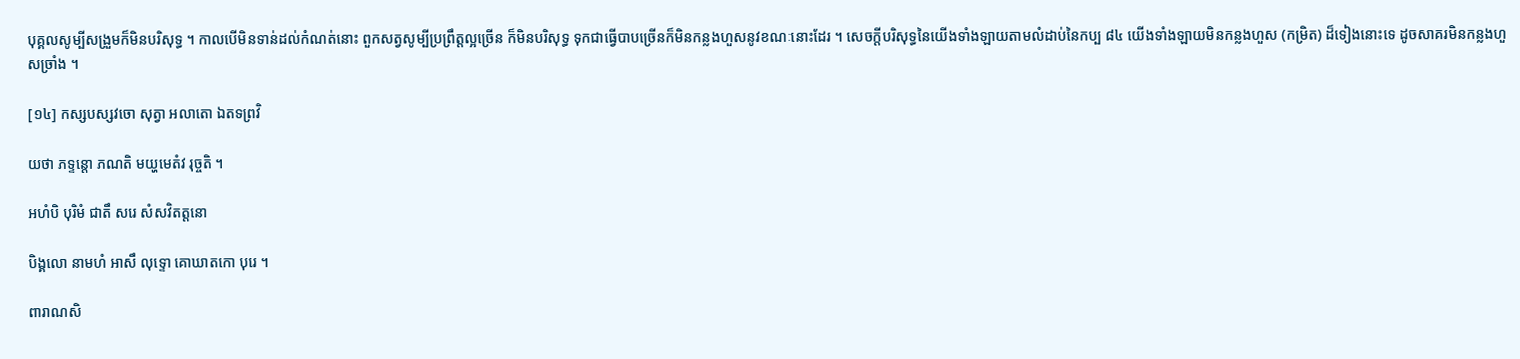បុគ្គលសូម្បីសង្រួមក៏មិនបរិសុទ្ធ ។ កាលបើមិនទាន់ដល់កំណត់នោះ ពួកសត្វសូម្បីប្រព្រឹត្តល្អច្រើន ក៏មិនបរិសុទ្ធ ទុកជាធ្វើបាបច្រើនក៏មិនកន្លងហួសនូវខណៈនោះដែរ ។ សេចក្តីបរិសុទ្ធនៃយើងទាំងឡាយតាមលំដាប់នៃកប្ប ៨៤ យើងទាំងឡាយមិនកន្លងហួស (កម្រិត) ដ៏ទៀងនោះទេ ដូចសាគរមិនកន្លងហួសច្រាំង ។

[១៤] កស្សបស្សវចោ សុត្វា អលាតោ ឯតទព្រវិ

យថា ភទ្ទន្តោ ភណតិ មយ្ហមេតំវ រុច្ចតិ ។

អហំបិ បុរិមំ ជាតឹ សរេ សំសវិតត្តនោ

បិង្គលោ នាមហំ អាសឹ លុទ្ទោ គោឃាតកោ បុរេ ។

ពារាណសិ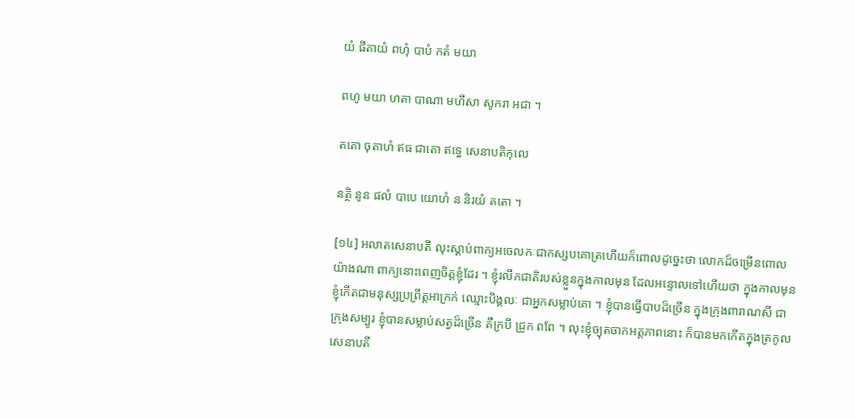យំ ផីតាយំ ពហុំ បាបំ កតំ មយា

ពហូ មយា ហតា បាណា មហឹសា សូករា អជា ។

តតោ ចុតាហំ ឥធ ជាតោ ឥទ្ធេ សេនាបតិកុលេ

នត្ថិ នូន ផលំ បាបេ យោហំ ន និរយំ គតោ ។

[១៤] អលាតសេនាបតី លុះស្តាប់ពាក្យអចេលកៈជាកស្សបគោត្រហើយក៏ពោលដូច្នេះថា លោកដ៏ចម្រើនពោលយ៉ាងណា ពាក្យនោះពេញចិត្តខ្ញុំដែរ ។ ខ្ញុំរលឹកជាតិរបស់ខ្លួនក្នុងកាលមុន ដែលអន្ទោលទៅហើយថា ក្នុងកាលមុន ខ្ញុំកើតជាមនុស្សប្រព្រឹត្តអាក្រក់ ឈ្មោះបិង្គលៈ ជាអ្នកសម្លាប់គោ ។ ខ្ញុំបានធ្វើបាបដ៏ច្រើន ក្នុងក្រុងពារាណសី ជាក្រុងសម្បូរ ខ្ញុំបានសម្លាប់សត្វដ៏ច្រើន គឺក្របី ជ្រូក ពពែ ។ លុះខ្ញុំច្យុតចាកអត្តភាពនោះ ក៏បានមកកើតក្នុងត្រកូលសេនាបតី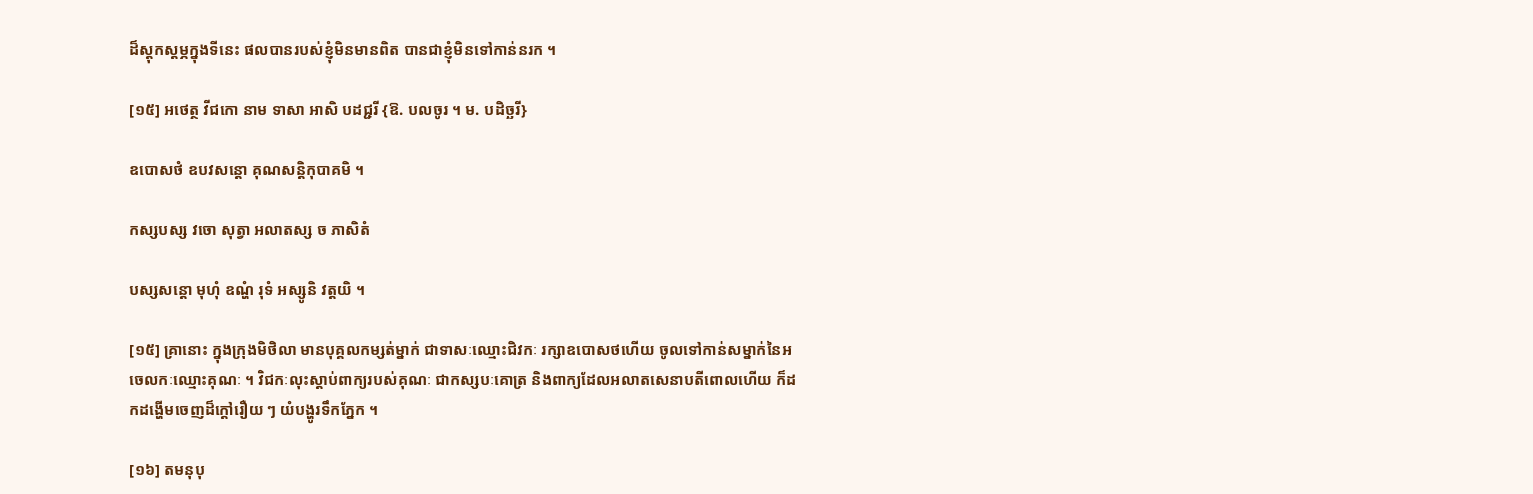ដ៏ស្តុកស្តម្ភក្នុងទីនេះ ផលបានរបស់ខ្ញុំមិនមានពិត បានជាខ្ញុំមិនទៅកាន់នរក ។

[១៥] អថេត្ថ វីជកោ នាម ទាសា អាសិ បដជ្ជរី {ឱ. បលចូរ ។ ម. បដិច្ឆរី}

ឧបោសថំ ឧបវសន្តោ គុណសន្តិកុបាគមិ ។

កស្សបស្ស វចោ សុត្វា អលាតស្ស ច ភាសិតំ

បស្សសន្តោ មុហុំ ឧណ្ហំ រុទំ អស្សូនិ វត្តយិ ។

[១៥] គ្រានោះ ក្នុងក្រុងមិថិលា មានបុគ្គលកម្សត់ម្នាក់ ជាទាសៈឈ្មោះជិវកៈ រក្សាឧបោសថហើយ ចូលទៅកាន់សម្នាក់នៃអចេលកៈឈ្មោះគុណៈ ។ វិជកៈលុះស្តាប់ពាក្យរបស់គុណៈ ជាកស្សបៈគោត្រ និងពាក្យដែលអលាតសេនាបតីពោលហើយ ក៏ដកដង្ហើមចេញដ៏ក្តៅរឿយ ៗ យំបង្ហូរទឹកភ្នែក ។

[១៦] តមនុបុ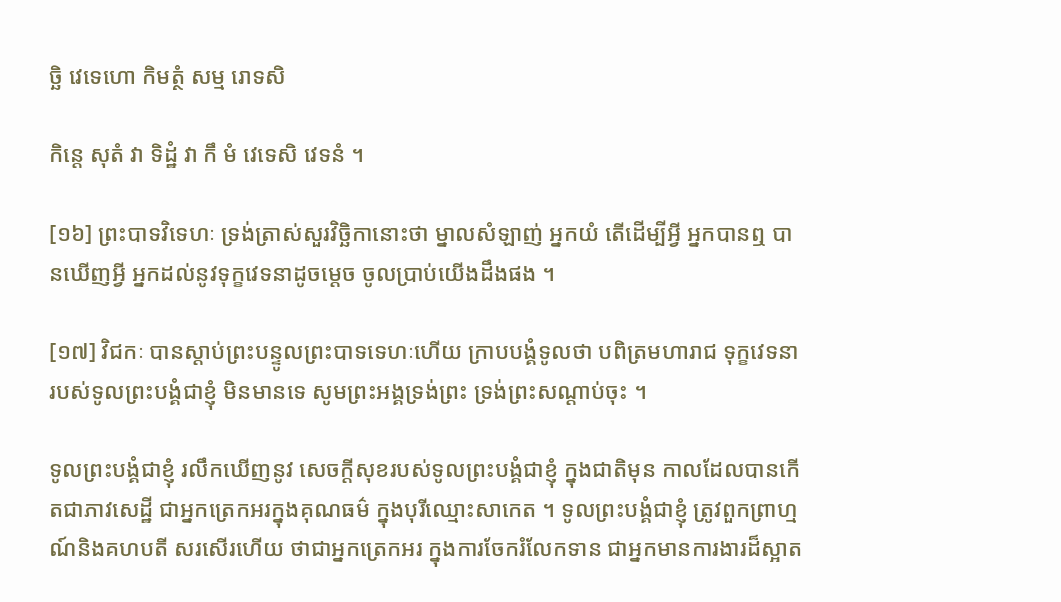ច្ឆិ វេទេហោ កិមត្ថំ សម្ម រោទសិ

កិន្តេ សុតំ វា ទិដ្ឋំ វា កឹ មំ វេទេសិ វេទនំ ។

[១៦] ព្រះបាទវិទេហៈ ទ្រង់ត្រាស់សួរវិច្ឆិកានោះថា ម្នាលសំឡាញ់ អ្នកយំ តើដើម្បីអ្វី អ្នកបានឮ បានឃើញអ្វី អ្នកដល់នូវទុក្ខវេទនាដូចម្ដេច ចូលប្រាប់យើងដឹងផង ។

[១៧] វិជកៈ បានស្ដាប់ព្រះបន្ទូលព្រះបាទទេហៈហើយ ក្រាបបង្គំទូលថា បពិត្រមហារាជ ទុក្ខវេទនារបស់ទូលព្រះបង្គំជាខ្ញុំ មិនមានទេ សូមព្រះអង្គទ្រង់ព្រះ ទ្រង់ព្រះសណ្តាប់ចុះ ។

ទូលព្រះបង្គំជាខ្ញុំ រលឹកឃើញនូវ សេចក្តីសុខរបស់ទូលព្រះបង្គំជាខ្ញុំ ក្នុងជាតិមុន កាលដែលបានកើតជាភាវសេដ្ឋី ជាអ្នកត្រេកអរក្នុងគុណធម៌ ក្នុងបុរីឈ្មោះសាកេត ។ ទូលព្រះបង្គំជាខ្ញុំ ត្រូវពួកព្រាហ្មណ៍និងគហបតី សរសើរហើយ ថាជាអ្នកត្រេកអរ ក្នុងការចែករំលែកទាន ជាអ្នកមានការងារដ៏ស្អាត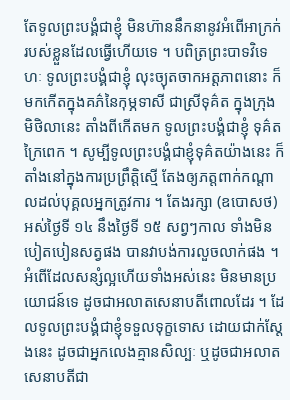តែទូលព្រះបង្គំជាខ្ញុំ មិនហ៊ាននឹកនានូវអំពើអាក្រក់របស់ខ្លួនដែលធ្វើហើយទេ ។ បពិត្រព្រះបាទវិទេហៈ ទូលព្រះបង្គំជាខ្ញុំ លុះច្យុតចាកអត្តភាពនោះ ក៏មកកើតក្នុងគភ៌នៃកុម្ភទាសី ជាស្រីទុគ៌ត ក្នុងក្រុងមិថិលានេះ តាំងពីកើតមក ទូលព្រះបង្គំជាខ្ញុំ ទុគ៌តក្រៃពេក ។ សូម្បីទូលព្រះបង្គំជាខ្ញុំទុគ៌តយ៉ាងនេះ ក៏តាំងនៅក្នុងការប្រព្រឹត្តិស្មើ តែងឲ្យភត្តពាក់កណ្ដាលដល់បុគ្គលអ្នកត្រូវការ ។ តែងរក្សា (ឧបោសថ) អស់ថ្ងៃទី ១៤ នឹងថ្ងៃទី ១៥ សព្វៗកាល ទាំងមិនបៀតបៀនសត្វផង បានវាបង់ការលួចលាក់ផង ។ អំពេីដែលសន្សំល្អហើយទាំងអស់នេះ មិនមានប្រយោជន៍ទេ ដូចជាអលាតសេនាបតីពោលដែរ ។ ដែលទូលព្រះបង្គំជាខ្ញុំទទួលទុក្ខទោស ដោយជាក់ស្ដែងនេះ ដូចជាអ្នកលេងគ្មានសិល្បៈ ឬដូចជាអលាតសេនាបតីជា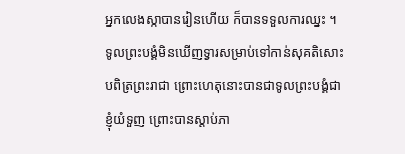អ្នកលេងស្កាបានរៀនហើយ ក៏បានទទួលការឈ្នះ ។ ទូលព្រះបង្គំមិនឃើញទ្វារសម្រាប់ទៅកាន់សុគតិសោះ បពិត្រព្រះរាជា ព្រោះហេតុនោះបានជាទូលព្រះបង្គំជាខ្ញុំយំទួញ ព្រោះបានស្ដាប់ភា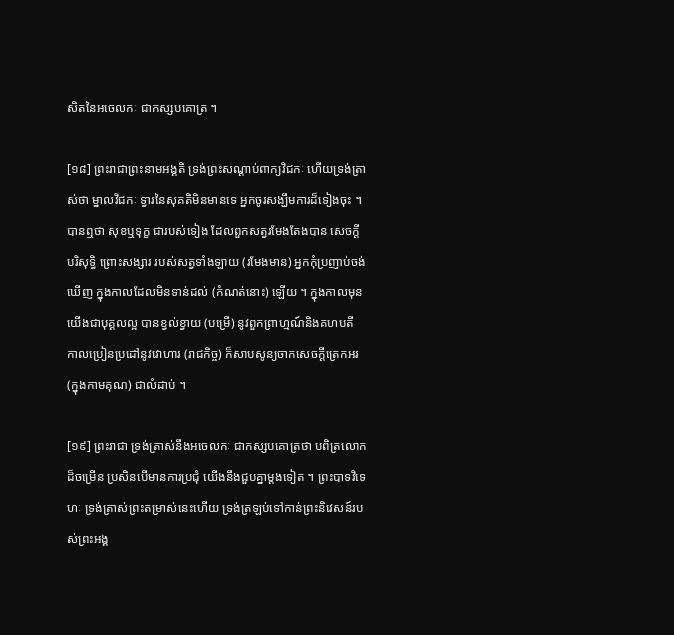សិតនៃអចេលកៈ ជាកស្សបគោត្រ ។

[១៨] ព្រះរាជាព្រះនាមអង្គតិ ទ្រង់ព្រះសណ្ដាប់ពាក្យវិជកៈ ហើយទ្រង់ត្រាស់ថា ម្នាលវិជកៈ ទ្វារនៃសុគតិមិនមានទេ អ្នកចូរសង្ឃឹមការដ៏ទៀងចុះ ។ បានឮថា សុខឬទុក្ខ ជារបស់ទៀង ដែលពួកសត្វរមែងតែងបាន សេចក្តីបរិសុទ្ធិ ព្រោះសង្សារ របស់សត្វទាំងឡាយ (រមែងមាន) អ្នកកុំប្រញាប់ចង់ឃើញ ក្នុងកាលដែលមិនទាន់ដល់ (កំណត់នោះ) ឡើយ ។ ក្នុងកាលមុន យើងជាបុគ្គលល្អ បានខ្វល់ខ្វាយ (បម្រើ) នូវពួកព្រាហ្មណ៍និងគហបតី កាលប្រៀនប្រដៅនូវវោហារ (រាជកិច្ច) ក៏សាបសូន្យចាកសេចក្តីត្រេកអរ (ក្នុងកាមគុណ) ជាលំដាប់ ។

[១៩] ព្រះរាជា ទ្រង់ត្រាស់នឹងអចេលកៈ ជាកស្សបគោត្រថា បពិត្រលោកដ៏ចម្រើន ប្រសិនបើមានការប្រជុំ យើងនឹងជួបគ្នាម្ដងទៀត ។ ព្រះបាទវិទេហៈ ទ្រង់ត្រាស់ព្រះតម្រាស់នេះហើយ ទ្រង់ត្រឡប់ទៅកាន់ព្រះនិវេសន៍របស់ព្រះអង្គ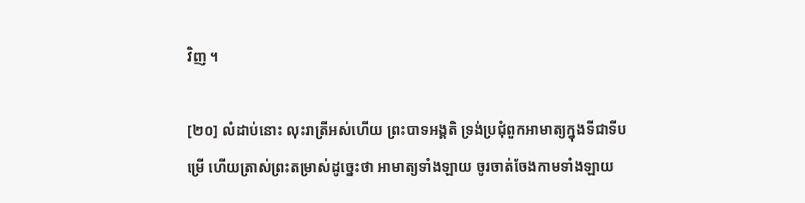វិញ ។

[២០] លំដាប់នោះ លុះរាត្រីអស់ហើយ ព្រះបាទអង្គតិ ទ្រង់ប្រជុំពួកអាមាត្យក្នុងទីជាទីបម្រើ ហើយត្រាស់ព្រះតម្រាស់ដូច្នេះថា អាមាត្យទាំងឡាយ ចូរចាត់ចែងកាមទាំងឡាយ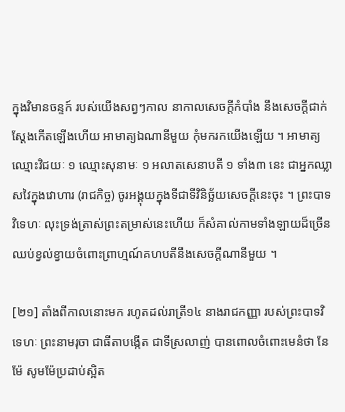ក្នុងវិមានចន្ទក៍ របស់យើងសព្វៗកាល នាកាលសេចក្តីកំបាំង នឹងសេចក្តីជាក់ស្ដែងកើតឡើងហើយ អាមាត្យឯណានីមួយ កុំមករកយើងឡើយ ។ អាមាត្យឈ្មោះវិជយៈ ១ ឈ្មោះសុនាមៈ ១ អលាតសេនាបតី ១ ទាំង៣ នេះ ជាអ្នកឈ្លាសវៃក្នុងវោហារ (រាជកិច្ច) ចូរអង្គុយក្នុងទីជាទីវិនិច្ឆ័យសេចក្តីនេះចុះ ។ ព្រះបាទវិទេហៈ លុះទ្រង់ត្រាស់ព្រះតម្រាស់នេះហេីយ ក៏សំគាល់កាមទាំងឡាយដ៏ច្រើន ឈប់ខ្វល់ខ្វាយចំពោះព្រាហ្មណ៍គហបតីនឹងសេចក្តីណានីមួយ ។

[២១] តាំងពីកាលនោះមក រហូតដល់រាត្រី១៤ នាងរាជកញ្ញា របស់ព្រះបាទវិទេហៈ ព្រះនាមរុចា ជាធីតាបង្កើត ជាទីស្រលាញ់ បានពោលចំពោះមេនំថា នែម៉ែ សូមម៉ែប្រដាប់ស្អិត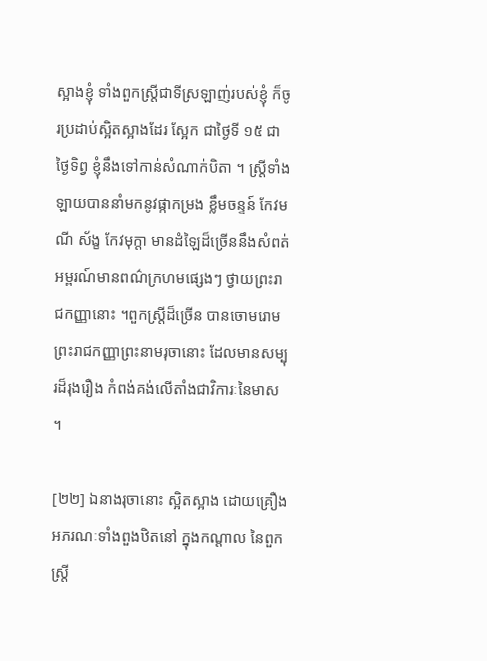ស្អាងខ្ញុំ ទាំងពួកស្ត្រីជាទីស្រឡាញ់របស់ខ្ញុំ ក៏ចូរប្រដាប់ស្អិតស្អាងដែរ ស្អែក ជាថ្ងៃទី ១៥ ជាថ្ងៃទិព្វ ខ្ញុំនឹងទៅកាន់សំណាក់បិតា ។ ស្ត្រីទាំងឡាយបាននាំមកនូវផ្កាកម្រង ខ្លឹមចន្ទន៍ កែវមណី ស័ង្ខ កែវមុក្តា មានដំឡៃដ៏ច្រើននឹងសំពត់អម្ពរណ៍មានពណ៌ក្រហមផ្សេងៗ ថ្វាយព្រះរាជកញ្ញានោះ ។ពួកស្ត្រីដ៏ច្រើន បានចោមរោមព្រះរាជកញ្ញាព្រះនាមរុចានោះ ដែលមានសម្បុរដ៏រុងរឿង កំពង់គង់លើតាំងជាវិការៈនៃមាស ។

[២២] ឯនាងរុចានោះ ស្អិតស្អាង ដោយគ្រឿងអភរណៈទាំងពួងឋិតនៅ ក្នុងកណ្ដាល នៃពួកស្ត្រី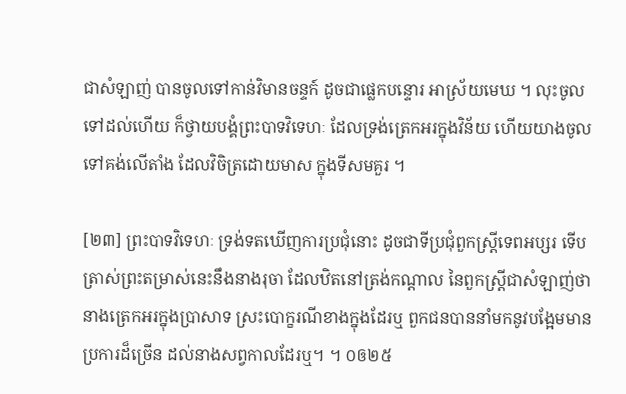ជាសំឡាញ់ បានចូលទៅកាន់វិមានចន្ទក៍ ដូចជាផ្លេកបន្ទោរ អាស្រ័យមេឃ ។ លុះចូលទៅដល់ហើយ ក៏ថ្វាយបង្គំព្រះបាទវិទេហៈ ដែលទ្រង់ត្រេកអរក្នុងវិន័យ ហើយយាងចូលទៅគង់លើតាំង ដែលវិចិត្រដោយមាស ក្នុងទីសមគួរ ។

[២៣] ព្រះបាទវិទេហៈ ទ្រង់ទតឃើញការប្រជុំនោះ ដូចជាទីប្រជុំពួកស្ត្រីទេពអប្សរ ទើបត្រាស់ព្រះតម្រាស់នេះនឹងនាងរុចា ដែលឋិតនៅត្រង់កណ្ដាល នៃពួកស្ត្រីជាសំឡាញ់ថា នាងត្រេកអរក្នុងប្រាសាទ ស្រះបោក្ខរណីខាងក្នុងដែរឬ ពួកជនបាននាំមកនូវបង្អែមមានប្រការដ៏ច្រើន ដល់នាងសព្វកាលដែរឬ។ ។ ០ឲ២៥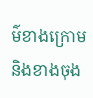ម៌ខាងក្រោមនិងខាងចុង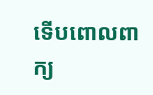ទើបពោលពាក្យ